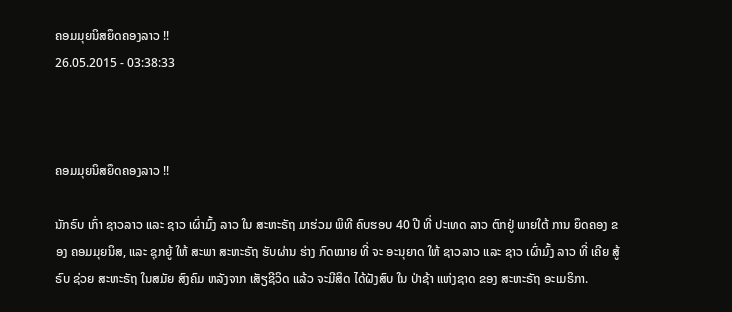ຄອມມຸຍນິສຍຶດຄອງລາວ !!
26.05.2015 - 03:38:33



ຄອມມຸຍນິສຍຶດຄອງລາວ !!

ນັກຣົບ ເກົ່າ ຊາວລາວ ແລະ ຊາວ ເຜົ່າມົ້ງ ລາວ ໃນ ສະຫະຣັຖ ມາຮ່ວມ ພິທີ ຄົບຮອບ 40 ປີ ທີ່ ປະເທດ ລາວ ຕົກຢູ່ ພາຍໃຕ້ ການ ຍຶດຄອງ ຂອງ ຄອມມຸຍນິສ, ແລະ ຊຸກຍູ້ ໃຫ້ ສະພາ ສະຫະຣັຖ ຮັບຜ່ານ ຮ່າງ ກົດໝາຍ ທີ່ ຈະ ອະນຸຍາດ ໃຫ້ ຊາວລາວ ແລະ ຊາວ ເຜົ່າມົ້ງ ລາວ ທີ່ ເຄີຍ ສູ້ຣົບ ຊ່ວຍ ສະຫະຣັຖ ໃນສມັຍ ສົງຄົມ ຫລັງຈາກ ເສັຽຊີວິດ ແລ້ວ ຈະມີສິດ ໄດ້ຝັງສົບ ໃນ ປ່າຊ້າ ແຫ່ງຊາດ ຂອງ ສະຫະຣັຖ ອະເມຣິກາ.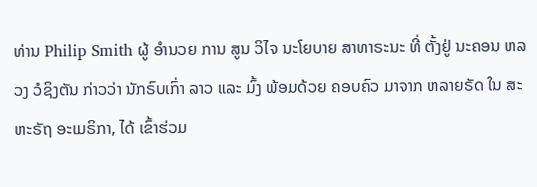ທ່ານ Philip Smith ຜູ້ ອຳນວຍ ການ ສູນ ວິໄຈ ນະໂຍບາຍ ສາທາຣະນະ ທີ່ ຕັ້ງຢູ່ ນະຄອນ ຫລວງ ວໍຊິງຕັນ ກ່າວວ່າ ນັກຣົບເກົ່າ ລາວ ແລະ ມົ້ງ ພ້ອມດ້ວຍ ຄອບຄົວ ມາຈາກ ຫລາຍຣັດ ໃນ ສະຫະຣັຖ ອະເມຣິກາ, ໄດ້ ເຂົ້າຮ່ວມ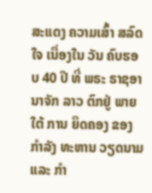ສະແດງ ຄວາມເສົ້າ ສລົດໃຈ ເນື່ອງໃນ ວັນ ຄົບຮອບ 40 ປີ ທີ່ ພຣະ ຣາຊອານາຈັກ ລາວ ຕົກຢູ່ ພາຍໃຕ້ ການ ຍຶດຄອງ ຂອງ ກຳລັງ ທະຫານ ວຽດນາມ ແລະ ກຳ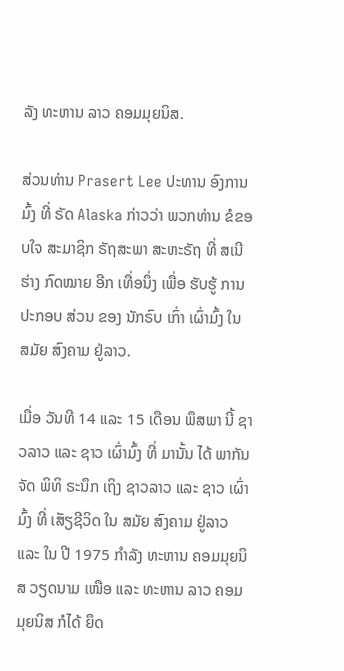ລັງ ທະຫານ ລາວ ຄອມມຸຍນິສ.

ສ່ວນທ່ານ Prasert Lee ປະທານ ອົງການ ມົ້ງ ທີ່ ຣັດ Alaska ກ່າວວ່າ ພວກທ່ານ ຂໍຂອບໃຈ ສະມາຊິກ ຣັຖສະພາ ສະຫະຣັຖ ທີ່ ສເນີ ຮ່າງ ກົດໝາຍ ອີກ ເທື່ອນຶ່ງ ເພື່ອ ຮັບຮູ້ ການ ປະກອບ ສ່ວນ ຂອງ ນັກຣົບ ເກົ່າ ເຜົ່າມົ້ງ ໃນ ສມັຍ ສົງຄາມ ຢູ່ລາວ.

ເມື່ອ ວັນທີ 14 ແລະ 15 ເດືອນ ພຶສພາ ນີ້ ຊາວລາວ ແລະ ຊາວ ເຜົ່າມົ້ງ ທີ່ ມານັ້ນ ໄດ້ ພາກັນ ຈັດ ພິທິ ຣະນຶກ ເຖິງ ຊາວລາວ ແລະ ຊາວ ເຜົ່າມົ້ງ ທີ່ ເສັຽຊີວິດ ໃນ ສມັຍ ສົງຄາມ ຢູ່ລາວ ແລະ ໃນ ປີ 1975 ກຳລັງ ທະຫານ ຄອມມຸຍນິສ ວຽດນາມ ເໜືອ ແລະ ທະຫານ ລາວ ຄອມມຸຍນິສ ກໍໄດ້ ຍຶດ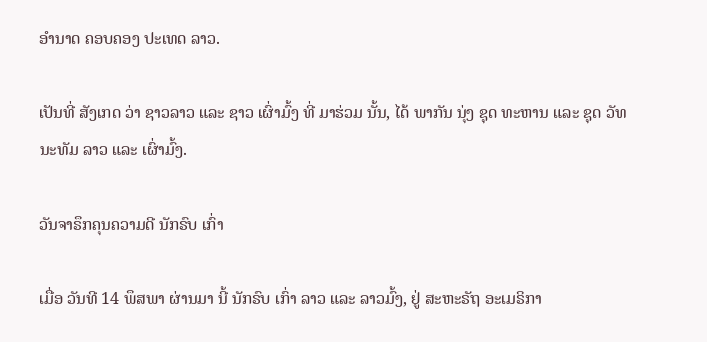ອຳນາດ ຄອບຄອງ ປະເທດ ລາວ.

ເປັນທີ່ ສັງເກດ ວ່າ ຊາວລາວ ແລະ ຊາວ ເຜົ່າມົ້ງ ທີ່ ມາຮ່ວມ ນັ້ນ, ໄດ້ ພາກັນ ນຸ່ງ ຊຸດ ທະຫານ ແລະ ຊຸດ ວັທນະທັມ ລາວ ແລະ ເຜົ່າມົ້ງ.

ວັນຈາຣຶກຄຸນຄວາມດີ ນັກຣົບ ເກົ່າ

ເມື່ອ ວັນທີ 14 ພຶສພາ ຜ່ານມາ ນີ້ ນັກຣົບ ເກົ່າ ລາວ ແລະ ລາວມົ້ງ, ຢູ່ ສະຫະຣັຖ ອະເມຣິກາ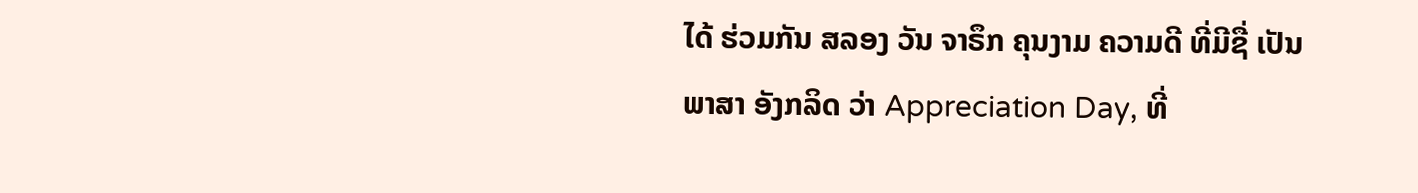ໄດ້ ຮ່ວມກັນ ສລອງ ວັນ ຈາຣຶກ ຄຸນງາມ ຄວາມດີ ທີ່ມີຊື່ ເປັນ ພາສາ ອັງກລິດ ວ່າ Appreciation Day, ທີ່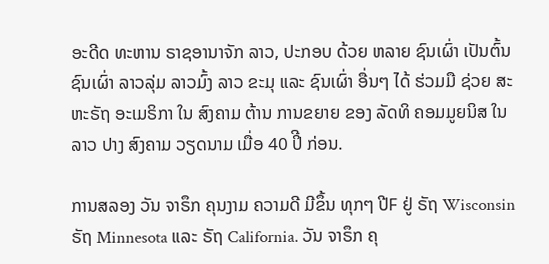ອະດີດ ທະຫານ ຣາຊອານາຈັກ ລາວ, ປະກອບ ດ້ວຍ ຫລາຍ ຊົນເຜົ່າ ເປັນຕົ້ນ ຊົນເຜົ່າ ລາວລຸ່ມ ລາວມົ້ງ ລາວ ຂະມຸ ແລະ ຊົນເຜົ່າ ອື່ນໆ ໄດ້ ຮ່ວມມື ຊ່ວຍ ສະຫະຣັຖ ອະເມຣິກາ ໃນ ສົງຄາມ ຕ້ານ ການຂຍາຍ ຂອງ ລັດທິ ຄອມມູຍນິສ ໃນລາວ ປາງ ສົງຄາມ ວຽດນາມ ເມື່ອ 40 ປິີ ກ່ອນ.

ການສລອງ ວັນ ຈາຣຶກ ຄຸນງາມ ຄວາມດີ ມີຂຶ້ນ ທຸກໆ ປີF ຢູ່ ຣັຖ Wisconsin ຣັຖ Minnesota ແລະ ຣັຖ California. ວັນ ຈາຣຶກ ຄຸ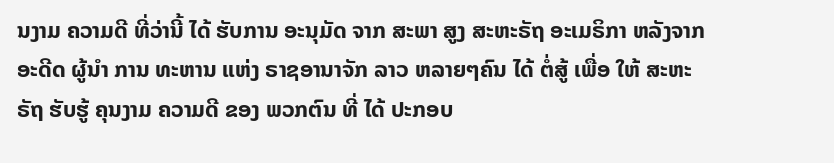ນງາມ ຄວາມດີ ທີ່ວ່ານີ້ ໄດ້ ຮັບການ ອະນຸມັດ ຈາກ ສະພາ ສູງ ສະຫະຣັຖ ອະເມຣິກາ ຫລັງຈາກ ອະດີດ ຜູ້ນໍາ ການ ທະຫານ ແຫ່ງ ຣາຊອານາຈັກ ລາວ ຫລາຍໆຄົນ ໄດ້ ຕໍ່ສູ້ ເພື່ອ ໃຫ້ ສະຫະຣັຖ ຮັບຮູ້ ຄຸນງາມ ຄວາມດີ ຂອງ ພວກຕົນ ທີ່ ໄດ້ ປະກອບ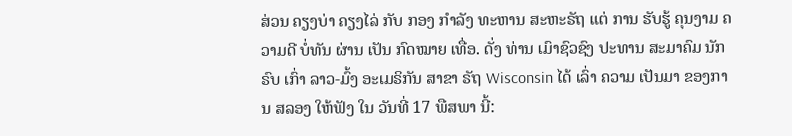ສ່ວນ ຄຽງບ່າ ຄຽງໄລ່ ກັບ ກອງ ກໍາລັງ ທະຫານ ສະຫະຣັຖ ແຕ່ ການ ຮັບຮູ້ ຄຸນງາມ ຄວາມດີ ບໍ່ທັນ ຜ່ານ ເປັນ ກົດໝາຍ ເທື່ອ. ດັ່ງ ທ່ານ ເມົາຊົວຊົງ ປະທານ ສະມາຄົມ ນັກຣົບ ເກົ່າ ລາວ-ມົ້ງ ອະເມຣິກັນ ສາຂາ ຣັຖ Wisconsin ໄດ້ ເລົ່າ ຄວາມ ເປັນມາ ຂອງການ ສລອງ ໃຫ້ຟັງ ໃນ ວັນທີ່ 17 ພືສພາ ນີ້: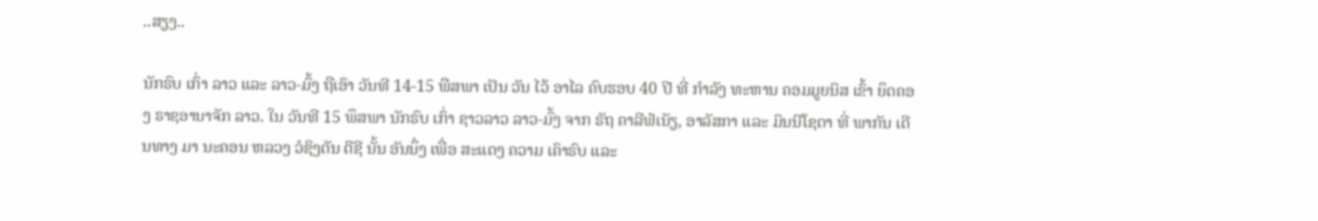..ສຽງ..

ນັກຣົບ ເກົ່າ ລາວ ແລະ ລາວ-ມົ້ງ ຖືເອົາ ວັນທີ 14-15 ພືສພາ ເປັນ ວັນ ໄວ້ ອາໄລ ຄົບຮອບ 40 ປີ ທີ່ ກໍາລັງ ທະຫານ ຄອມມູຍນິສ ເຂົ້າ ຍຶດຄອງ ຣາຊອານາຈັກ ລາວ. ໃນ ວັນທີ 15 ພຶສພາ ນັກຣົບ ເກົ່າ ຊາວລາວ ລາວ-ມົ້ງ ຈາກ ຣັຖ ຄາລີຟໍເນັຽ, ອາລັສກາ ແລະ ມິນນີໂຊຕາ ທີ່ ພາກັນ ເດີນທາງ ມາ ນະຄອນ ຫລວງ ວໍຊິງຕັນ ດີຊີ ນັ້ນ ອັນນຶ່ງ ເພື່ອ ສະແດງ ຄວາມ ເຄົາຣົບ ແລະ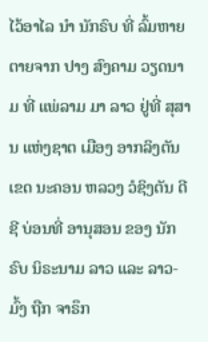ໄວ້ອາໄລ ນໍາ ນັກຣົບ ທີ່ ລົ້ມຫາຍ ຕາຍຈາກ ປາງ ສົງຄາມ ວຽດນາມ ທີ່ ແພ່ລາມ ມາ ລາວ ຢູ່ທີ່ ສຸສານ ແຫ່ງຊາຕ ເມືອງ ອາກລິງຕັນ ເຂດ ນະຄອນ ຫລວງ ວໍຊິງຕັນ ດີຊີ ບ່ອນທີ່ ອານຸສອນ ຂອງ ນັກຣົບ ນິຣະນາມ ລາວ ແລະ ລາວ-ມົ້ງ ຖືກ ຈາຣຶກ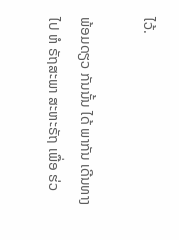ໄວ້.

ພ້ອມດຽວ ກັນນັ້ນ ໄດ້ ພາກັນ ເດີນທາງ ໄປ ຫໍ ຣັຖສະພາ ສະຫະຣັຖ ເພື່ອ ຮ່ວ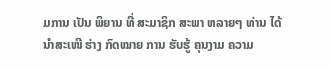ມການ ເປັນ ພິຍານ ທີ່ ສະມາຊິກ ສະພາ ຫລາຍໆ ທ່ານ ໄດ້ ນໍາສະເໜີ ຮ່າງ ກົດໝາຍ ການ ຮັບຮູ້ ຄຸນງາມ ຄວາມ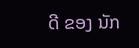ດີ ຂອງ ນັກ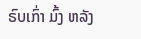ຣົບເກົ່າ ມົ້ງ ຫລັງ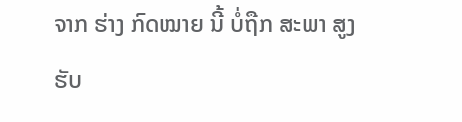ຈາກ ຮ່າງ ກົດໝາຍ ນີ້ ບໍ່ຖືກ ສະພາ ສູງ ຮັບ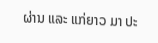ຜ່ານ ແລະ ແກ່ຍາວ ມາ ປະ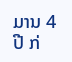ມານ 4 ປີ ກ່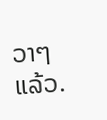ວາໆ ແລ້ວ.